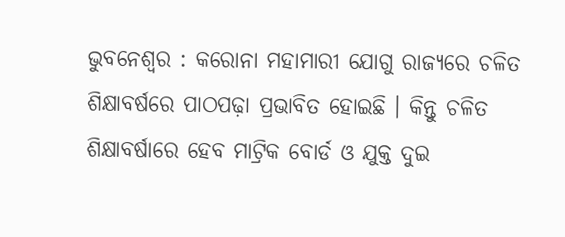ଭୁବନେଶ୍ବର : କରୋନା ମହାମାରୀ ଯୋଗୁ ରାଜ୍ୟରେ ଚଳିତ ଶିକ୍ଷାବର୍ଷରେ ପାଠପଢ଼ା ପ୍ରଭାବିତ ହୋଇଛି । କିନ୍ତୁ ଚଳିତ ଶିକ୍ଷାବର୍ଷାରେ ହେବ ମାଟ୍ରିକ ବୋର୍ଡ ଓ ଯୁକ୍ତ ଦୁଇ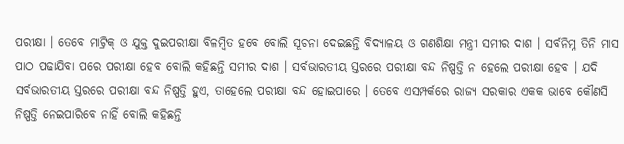ପରୀକ୍ଷା । ତେବେ ମାଟ୍ରିକ୍ ଓ ଯୁକ୍ତ ଦୁଇପରୀକ୍ଷା ବିଳମ୍ବିତ ହବେ ବୋଲି ସୂଚନା ଦେଇଛନ୍ତି ବିଦ୍ୟାଳୟ ଓ ଗଣଶିକ୍ଷା ମନ୍ତ୍ରୀ ସମୀର ଦାଶ । ସର୍ବନିମ୍ନ ତିନି ମାସ ପାଠ ପଢାଯିବା ପରେ ପରୀକ୍ଷା ହେବ ବୋଲି କହିଛନ୍ତି ସମୀର ଦାଶ । ସର୍ବଭାରତୀୟ ସ୍ତରରେ ପରୀକ୍ଷା ବନ୍ଦ ନିଷ୍ପତ୍ତି ନ ହେଲେ ପରୀକ୍ଷା ହେବ । ଯଦି ସର୍ବଭାରତୀୟ ସ୍ତରରେ ପରୀକ୍ଷା ବନ୍ଦ ନିଷ୍ପତ୍ତି ହୁଏ, ତାହେଲେ ପରୀକ୍ଷା ବନ୍ଦ ହୋଇପାରେ । ତେବେ ଏସମ୍ପର୍କରେ ରାଜ୍ୟ ସରକାର ଏକକ ଭାବେ କୌଣସି ନିଷ୍ପତ୍ତି ନେଇପାରିବେ ନାହିଁ ବୋଲି କହିଛନ୍ତି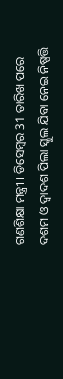ଗଣଶିକ୍ଷା ମନ୍ତ୍ରୀ । ଡିସେମ୍ବର 31 ତାରିଖ ପରେ ଦଶମ ଓ ଦ୍ବାଦଶ ପିଲା ସ୍କୁଲ ଯିବା ନେଇ ନିଷ୍ପତ୍ତି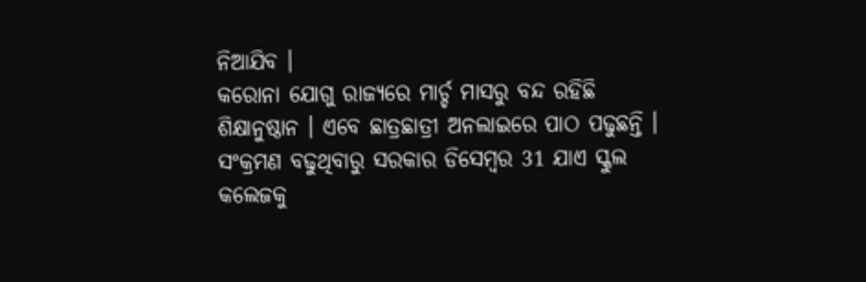ନିଆଯିବ ।
କରୋନା ଯୋଗୁ ରାଜ୍ୟରେ ମାର୍ଚ୍ଚ ମାସରୁ ବନ୍ଦ ରହିଛି ଶିକ୍ଷାନୁଷ୍ଠାନ । ଏବେ ଛାତ୍ରଛାତ୍ରୀ ଅନଲାଇରେ ପାଠ ପଢୁଛନ୍ତି । ସଂକ୍ରମଣ ବଢୁଥିବାରୁ ସରକାର ଡିସେମ୍ବର 31 ଯାଏ ସ୍କୁଲ କଲେଜକୁ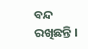ବନ୍ଦ ରଖିଛନ୍ତି ।